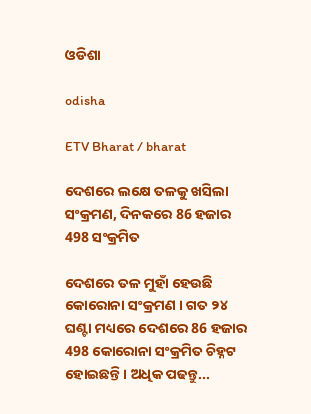ଓଡିଶା

odisha

ETV Bharat / bharat

ଦେଶରେ ଲକ୍ଷେ ତଳକୁ ଖସିଲା ସଂକ୍ରମଣ, ଦିନକରେ 86 ହଜାର 498 ସଂକ୍ରମିତ

ଦେଶରେ ତଳ ମୁହାଁ ହେଉଛି କୋରୋନା ସଂକ୍ରମଣ । ଗତ ୨୪ ଘଣ୍ଟା ମଧ୍ୟରେ ଦେଶରେ 86 ହଜାର 498 କୋରୋନା ସଂକ୍ରମିତ ଚିହ୍ନଟ ହୋଇଛନ୍ତି । ଅଧିକ ପଢନ୍ତୁ...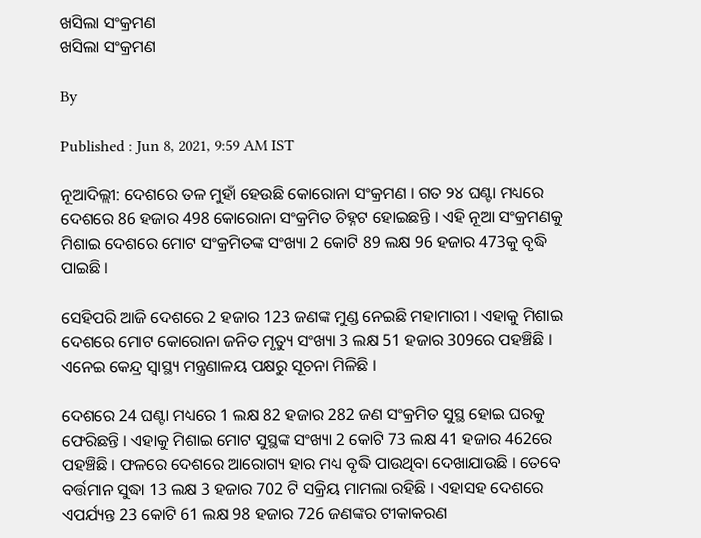ଖସିଲା ସଂକ୍ରମଣ
ଖସିଲା ସଂକ୍ରମଣ

By

Published : Jun 8, 2021, 9:59 AM IST

ନୂଆଦିଲ୍ଲୀ: ଦେଶରେ ତଳ ମୁହାଁ ହେଉଛି କୋରୋନା ସଂକ୍ରମଣ । ଗତ ୨୪ ଘଣ୍ଟା ମଧ୍ୟରେ ଦେଶରେ 86 ହଜାର 498 କୋରୋନା ସଂକ୍ରମିତ ଚିହ୍ନଟ ହୋଇଛନ୍ତି । ଏହି ନୂଆ ସଂକ୍ରମଣକୁ ମିଶାଇ ଦେଶରେ ମୋଟ ସଂକ୍ରମିତଙ୍କ ସଂଖ୍ୟା 2 କୋଟି 89 ଲକ୍ଷ 96 ହଜାର 473କୁ ବୃଦ୍ଧି ପାଇଛି ।

ସେହିପରି ଆଜି ଦେଶରେ 2 ହଜାର 123 ଜଣଙ୍କ ମୁଣ୍ଡ ନେଇଛି ମହାମାରୀ । ଏହାକୁ ମିଶାଇ ଦେଶରେ ମୋଟ କୋରୋନା ଜନିତ ମୃତ୍ୟୁ ସଂଖ୍ୟା 3 ଲକ୍ଷ 51 ହଜାର 309ରେ ପହଞ୍ଚିଛି । ଏନେଇ କେନ୍ଦ୍ର ସ୍ବାସ୍ଥ୍ୟ ମନ୍ତ୍ରଣାଳୟ ପକ୍ଷରୁ ସୂଚନା ମିଳିଛି ।

ଦେଶରେ 24 ଘଣ୍ଟା ମଧ୍ୟରେ 1 ଲକ୍ଷ 82 ହଜାର 282 ଜଣ ସଂକ୍ରମିତ ସୁସ୍ଥ ହୋଇ ଘରକୁ ଫେରିଛନ୍ତି । ଏହାକୁ ମିଶାଇ ମୋଟ ସୁସ୍ଥଙ୍କ ସଂଖ୍ୟା 2 କୋଟି 73 ଲକ୍ଷ 41 ହଜାର 462ରେ ପହଞ୍ଚିଛି । ଫଳରେ ଦେଶରେ ଆରୋଗ୍ୟ ହାର ମଧ୍ୟ ବୃଦ୍ଧି ପାଉଥିବା ଦେଖାଯାଉଛି । ତେବେ ବର୍ତ୍ତମାନ ସୁଦ୍ଧା 13 ଲକ୍ଷ 3 ହଜାର 702 ଟି ସକ୍ରିୟ ମାମଲା ରହିଛି । ଏହାସହ ଦେଶରେ ଏପର୍ଯ୍ୟନ୍ତ 23 କୋଟି 61 ଲକ୍ଷ 98 ହଜାର 726 ଜଣଙ୍କର ଟୀକାକରଣ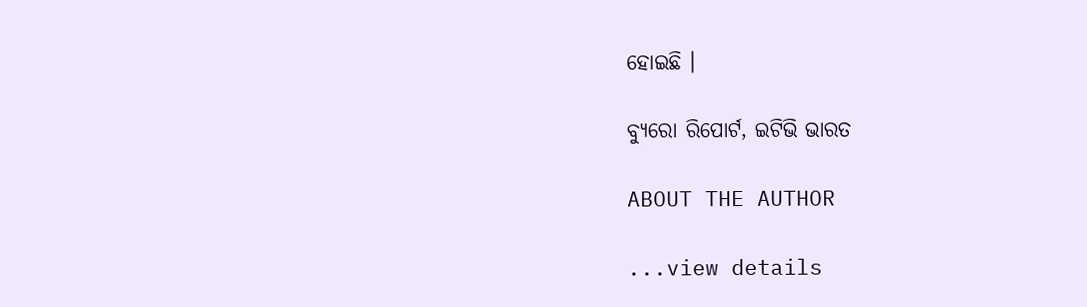ହୋଇଛି ।

ବ୍ୟୁରୋ ରିପୋର୍ଟ, ଇଟିଭି ଭାରତ

ABOUT THE AUTHOR

...view details